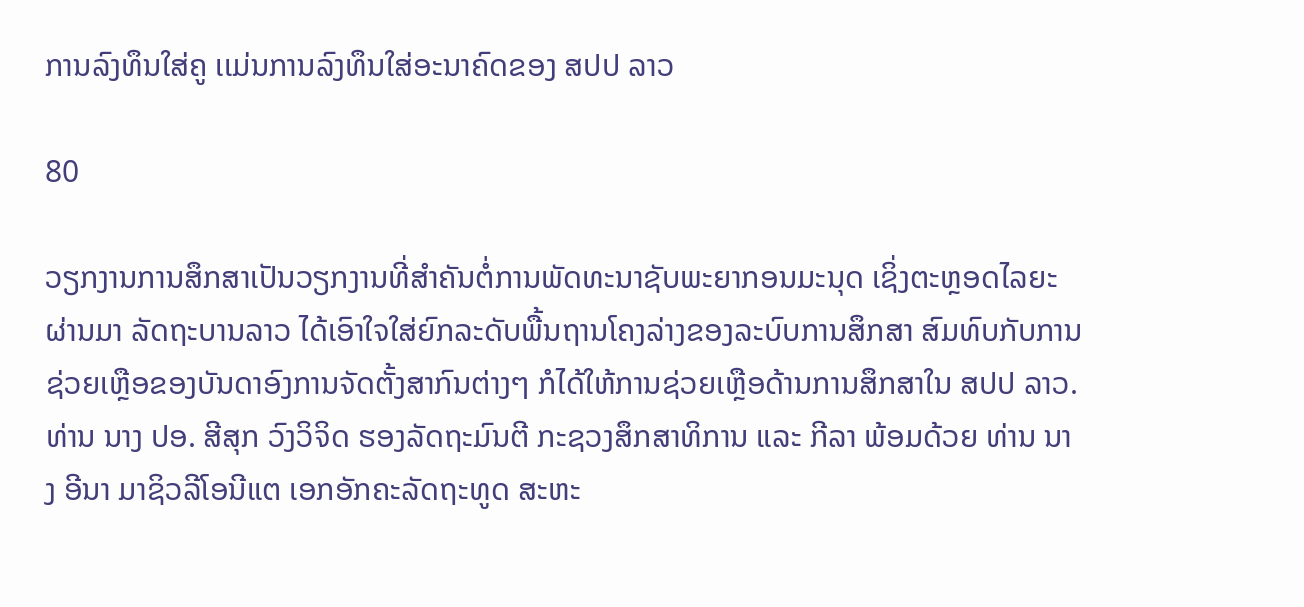ການລົງທຶນໃສ່ຄູ ເເມ່ນການລົງທຶນໃສ່ອະນາຄົດຂອງ ສປປ ລາວ

80

ວຽກງານການສຶກສາເປັນວຽກງານທີ່ສຳຄັນຕໍ່ການພັດທະນາຊັບພະຍາກອນມະນຸດ ເຊິ່ງຕະຫຼອດໄລຍະຜ່ານມາ ລັດຖະບານລາວ ໄດ້ເອົາໃຈໃສ່ຍົກລະດັບພື້ນຖານໂຄງລ່າງຂອງລະບົບການສຶກສາ ສົມທົບກັບການຊ່ວຍເຫຼືອຂອງບັນດາອົງການຈັດຕັ້ງສາກົນຕ່າງໆ ກໍໄດ້ໃຫ້ການຊ່ວຍເຫຼືອດ້ານການສຶກສາໃນ ສປປ ລາວ.
ທ່ານ ນາງ ປອ. ສີສຸກ ວົງວິຈິດ ຮອງລັດຖະມົນຕີ ກະຊວງສຶກສາທິການ ແລະ ກີລາ ພ້ອມດ້ວຍ ທ່ານ ນາງ ອີນາ ມາຊິວລີໂອນີແຕ ເອກອັກຄະລັດຖະທູດ ສະຫະ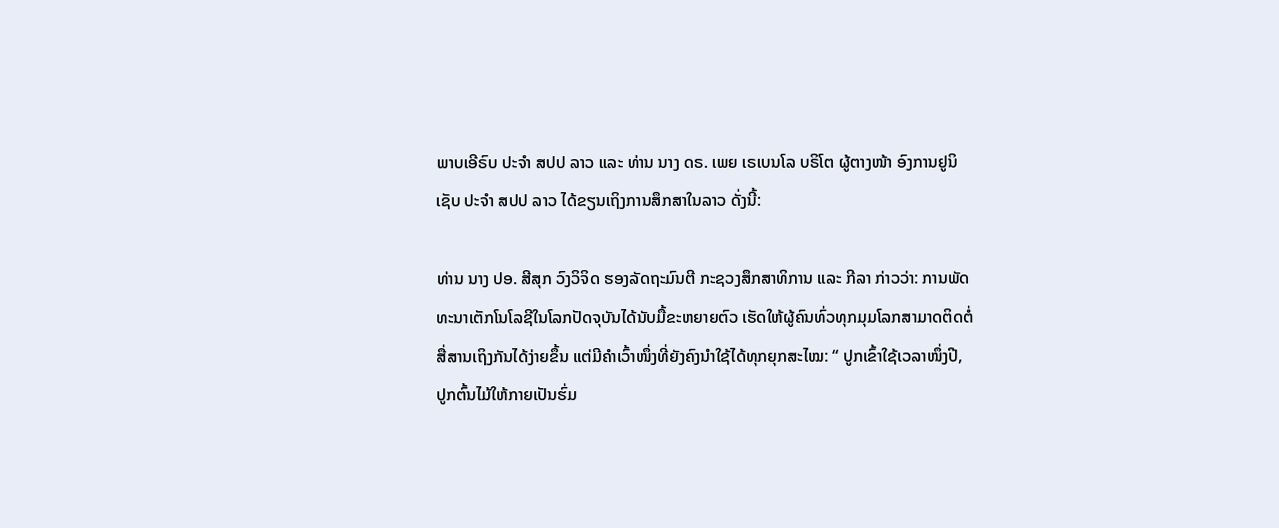ພາບເອີຣົບ ປະຈຳ ສປປ ລາວ ແລະ ທ່ານ ນາງ ດຣ. ເພຍ ເຣເບນໂລ ບຣິໂຕ ຜູ້ຕາງໜ້າ ອົງການຢູນິເຊັບ ປະຈຳ ສປປ ລາວ ໄດ້ຂຽນເຖິງການສຶກສາໃນລາວ ດັ່ງນີ້:

ທ່ານ ນາງ ປອ. ສີສຸກ ວົງວິຈິດ ຮອງລັດຖະມົນຕີ ກະຊວງສຶກສາທິການ ແລະ ກີລາ ກ່າວວ່າ: ການພັດທະນາເຕັກໂນໂລຊີໃນໂລກປັດຈຸບັນໄດ້ນັບມື້ຂະຫຍາຍຕົວ ເຮັດໃຫ້ຜູ້ຄົນທົ່ວທຸກມຸມໂລກສາມາດຕິດຕໍ່ສື່ສານເຖິງກັນໄດ້ງ່າຍຂຶ້ນ ແຕ່ມີຄຳເວົ້າໜຶ່ງທີ່ຍັງຄົງນຳໃຊ້ໄດ້ທຸກຍຸກສະໄໝ: “ ປູກເຂົ້າໃຊ້ເວລາໜຶ່ງປີ, ປູກຕົ້ນໄມ້ໃຫ້ກາຍເປັນຮົ່ມ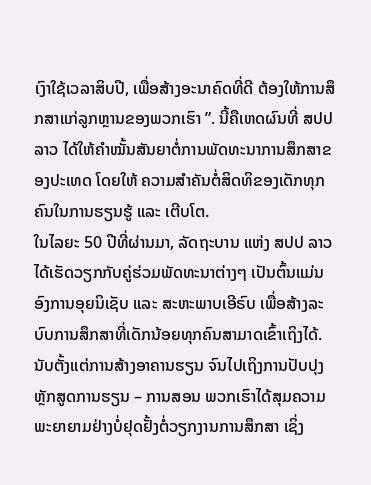ເງົາໃຊ້ເວລາສິບປີ, ເພື່ອສ້າງອະນາຄົດທີ່ດີ ຕ້ອງໃຫ້ການສຶກສາແກ່ລູກຫຼານຂອງພວກເຮົາ ”. ນີ້ຄືເຫດຜົນທີ່ ສປປ ລາວ ໄດ້ໃຫ້ຄຳໝັ້ນສັນຍາຕໍ່ການພັດທະນາການສຶກສາຂອງປະເທດ ໂດຍໃຫ້ ຄວາມສຳຄັນຕໍ່ສິດທິຂອງເດັກທຸກຄົນໃນການຮຽນຮູ້ ແລະ ເຕີບໂຕ.
ໃນໄລຍະ 50 ປີທີ່ຜ່ານມາ, ລັດຖະບານ ແຫ່ງ ສປປ ລາວ ໄດ້ເຮັດວຽກກັບຄູ່ຮ່ວມພັດທະນາຕ່າງໆ ເປັນຕົ້ນແມ່ນອົງການອຸຍນິເຊັບ ແລະ ສະຫະພາບເອີຣົບ ເພື່ອສ້າງລະບົບການສຶກສາທີ່ເດັກນ້ອຍທຸກຄົນສາມາດເຂົ້າເຖິງໄດ້. ນັບຕັ້ງແຕ່ການສ້າງອາຄານຮຽນ ຈົນໄປເຖິງການປັບປຸງຫຼັກສູດການຮຽນ – ການສອນ ພວກເຮົາໄດ້ສຸມຄວາມພະຍາຍາມຢ່າງບໍ່ຢຸດຢັ້ງຕໍ່ວຽກງານການສຶກສາ ເຊິ່ງ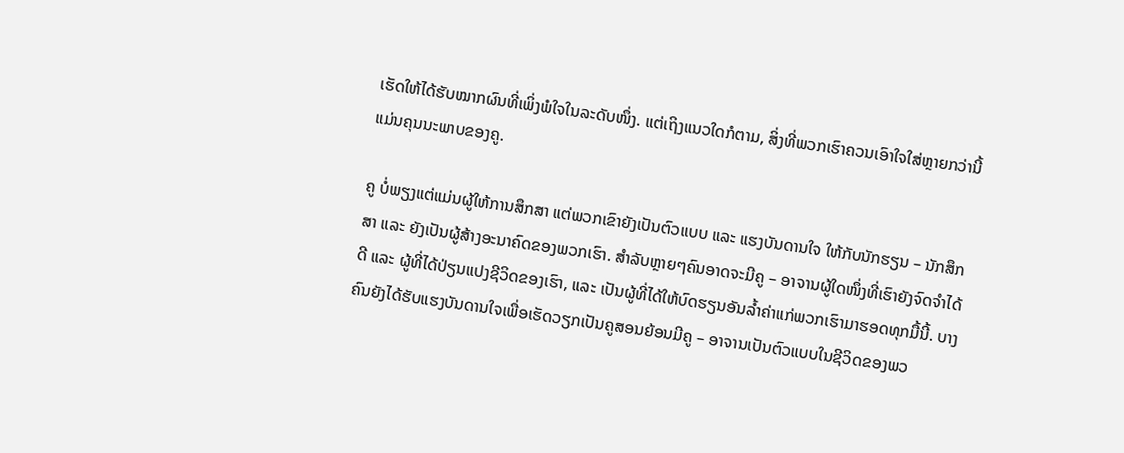ເຮັດໃຫ້ໄດ້ຮັບໝາກຜົນທີ່ເພິ່ງພໍໃຈໃນລະດັບໜຶ່ງ. ແຕ່ເຖິງແນວໃດກໍຕາມ, ສິ່ງທີ່ພວກເຮົາຄວນເອົາໃຈໃສ່ຫຼາຍກວ່ານີ້ ແມ່ນຄຸນນະພາບຂອງຄູ.

ຄູ ບໍ່ພຽງແຕ່ແມ່ນຜູ້ໃຫ້ການສຶກສາ ແຕ່ພວກເຂົາຍັງເປັນຕົວແບບ ແລະ ແຮງບັນດານໃຈ ໃຫ້ກັບນັກຮຽນ – ນັກສຶກສາ ແລະ ຍັງເປັນຜູ້ສ້າງອະນາຄົດຂອງພວກເຮົາ. ສຳລັບຫຼາຍໆຄົນອາດຈະມີຄູ – ອາຈານຜູ້ໃດໜຶ່ງທີ່ເຮົາຍັງຈົດຈຳໄດ້ດີ ແລະ ຜູ້ທີ່ໄດ້ປ່ຽນແປງຊີວິດຂອງເຮົາ, ແລະ ເປັນຜູ້ທີ່ໄດ້ໃຫ້ບົດຮຽນອັນລ້ຳຄ່າແກ່ພວກເຮົາມາຮອດທຸກມື້ນີ້. ບາງຄົນຍັງໄດ້ຮັບແຮງບັນດານໃຈເພື່ອເຮັດວຽກເປັນຄູສອນຍ້ອນມີຄູ – ອາຈານເປັນຕົວແບບໃນຊີວິດຂອງພວ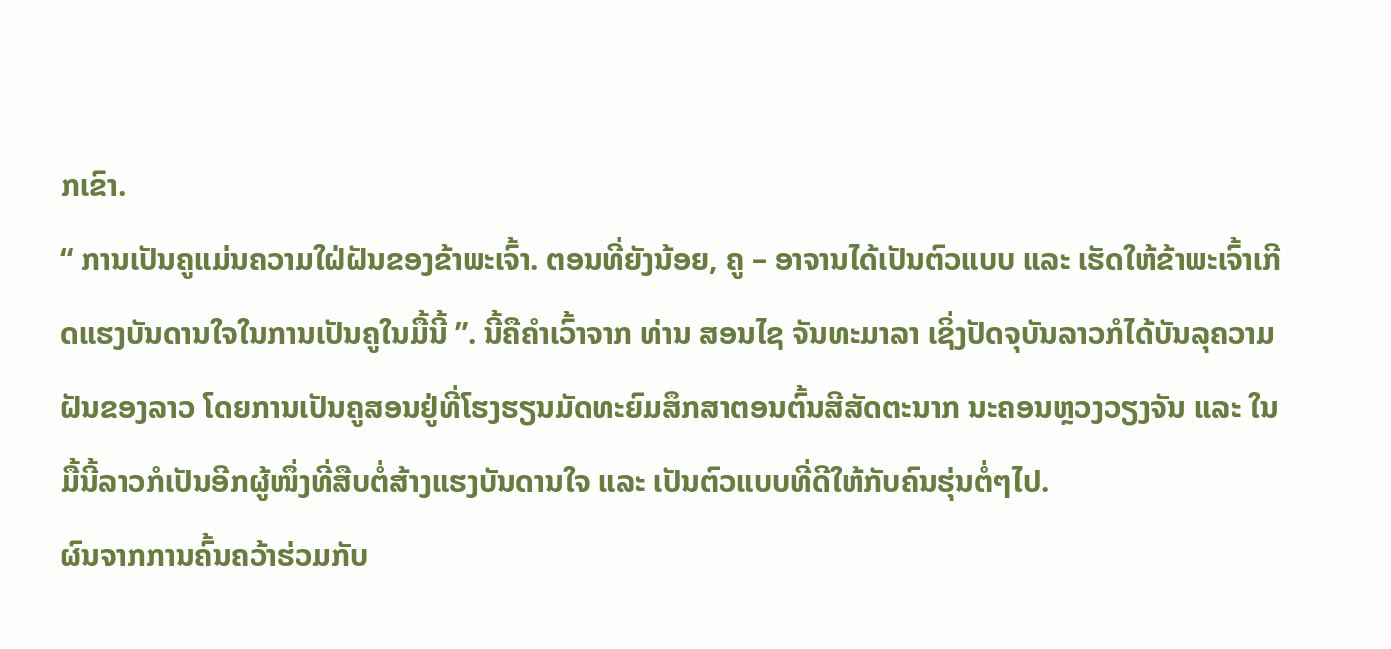ກເຂົາ.
“ ການເປັນຄູແມ່ນຄວາມໃຝ່ຝັນຂອງຂ້າພະເຈົ້າ. ຕອນທີ່ຍັງນ້ອຍ, ຄູ – ອາຈານໄດ້ເປັນຕົວແບບ ແລະ ເຮັດໃຫ້ຂ້າພະເຈົ້າເກີດແຮງບັນດານໃຈໃນການເປັນຄູໃນມື້ນີ້ ”. ນີ້ຄືຄຳເວົ້າຈາກ ທ່ານ ສອນໄຊ ຈັນທະມາລາ ເຊິ່ງປັດຈຸບັນລາວກໍໄດ້ບັນລຸຄວາມຝັນຂອງລາວ ໂດຍການເປັນຄູສອນຢູ່ທີ່ໂຮງຮຽນມັດທະຍົມສຶກສາຕອນຕົ້ນສີສັດຕະນາກ ນະຄອນຫຼວງວຽງຈັນ ແລະ ໃນມື້ນີ້ລາວກໍເປັນອີກຜູ້ໜຶ່ງທີ່ສືບຕໍ່ສ້າງແຮງບັນດານໃຈ ແລະ ເປັນຕົວແບບທີ່ດີໃຫ້ກັບຄົນຮຸ່ນຕໍ່ໆໄປ.
ຜົນຈາກການຄົ້ນຄວ້າຮ່ວມກັບ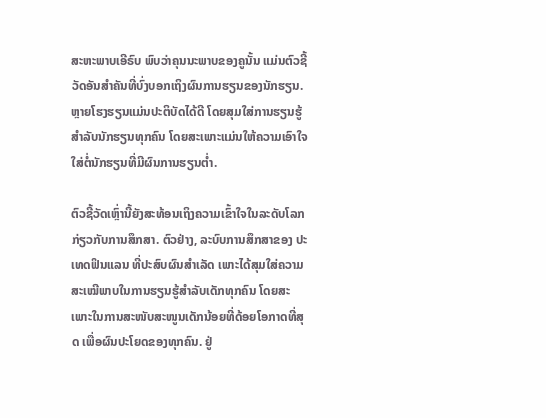ສະຫະພາບເອີຣົບ ພົບວ່າຄຸນນະພາບຂອງຄູນັ້ນ ແມ່ນຕົວຊີ້ວັດອັນສຳຄັນທີ່ບົ່ງບອກເຖິງຜົນການຮຽນຂອງນັກຮຽນ. ຫຼາຍໂຮງຮຽນແມ່ນປະຕິບັດໄດ້ດີ ໂດຍສຸມໃສ່ການຮຽນຮູ້ສໍາລັບນັກຮຽນທຸກຄົນ ໂດຍສະເພາະແມ່ນໃຫ້ຄວາມເອົາໃຈໃສ່ຕໍ່ນັກຮຽນທີ່ມີຜົນການຮຽນຕໍ່າ.

ຕົວຊີ້ວັດເຫຼົ່ານີ້ຍັງສະທ້ອນເຖິງຄວາມເຂົ້າໃຈໃນລະດັບໂລກກ່ຽວກັບການສຶກສາ. ຕົວຢ່າງ, ລະບົບການສຶກສາຂອງ ປະເທດຟິນແລນ ທີ່ປະສົບຜົນສຳເລັດ ເພາະໄດ້ສຸມໃສ່ຄວາມສະເໝີພາບໃນການຮຽນຮູ້ສຳລັບເດັກທຸກຄົນ ໂດຍສະເພາະໃນການສະໜັບສະໜູນເດັກນ້ອຍທີ່ດ້ອຍໂອກາດທີ່ສຸດ ເພື່ອຜົນປະໂຍດຂອງທຸກຄົນ. ຢູ່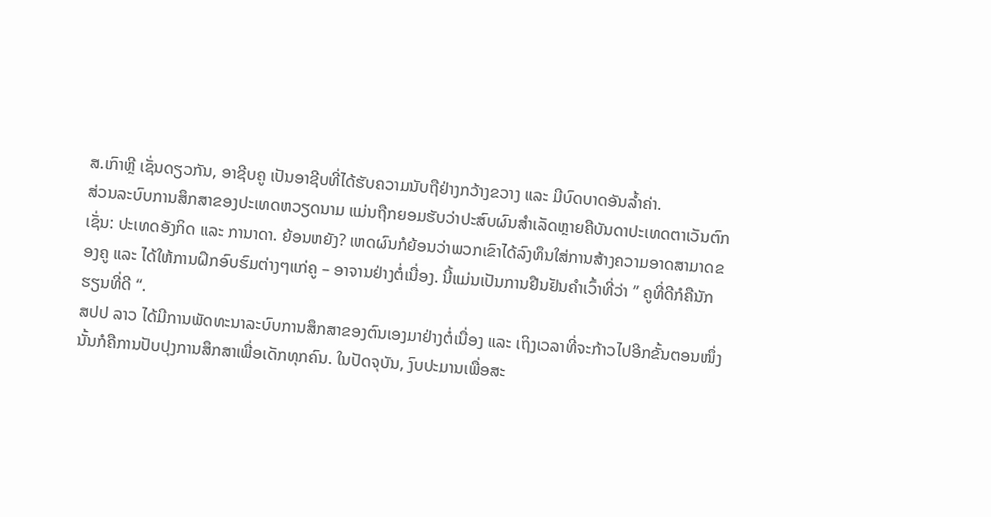ສ.ເກົາຫຼີ ເຊັ່ນດຽວກັນ, ອາຊີບຄູ ເປັນອາຊີບທີ່ໄດ້ຮັບຄວາມນັບຖືຢ່າງກວ້າງຂວາງ ແລະ ມີບົດບາດອັນລ້ຳຄ່າ.
ສ່ວນລະບົບການສຶກສາຂອງປະເທດຫວຽດນາມ ແມ່ນຖືກຍອມຮັບວ່າປະສົບຜົນສຳເລັດຫຼາຍຄືບັນດາປະເທດຕາເວັນຕົກ ເຊັ່ນ: ປະເທດອັງກິດ ແລະ ການາດາ. ຍ້ອນຫຍັງ? ເຫດຜົນກໍຍ້ອນວ່າພວກເຂົາໄດ້ລົງທຶນໃສ່ການສ້າງຄວາມອາດສາມາດຂອງຄູ ແລະ ໄດ້ໃຫ້ການຝຶກອົບຮົມຕ່າງໆແກ່ຄູ – ອາຈານຢ່າງຕໍ່ເນື່ອງ. ນີ້ແມ່ນເປັນການຢືນຢັນຄຳເວົ້າທີ່ວ່າ ” ຄູທີ່ດີກໍຄືນັກຮຽນທີ່ດີ “.
ສປປ ລາວ ໄດ້ມີການພັດທະນາລະບົບການສຶກສາຂອງຕົນເອງມາຢ່າງຕໍ່ເນື່ອງ ແລະ ເຖິງເວລາທີ່ຈະກ້າວໄປອີກຂັ້ນຕອນໜຶ່ງ ນັ້ນກໍຄືການປັບປຸງການສຶກສາເພື່ອເດັກທຸກຄົນ. ໃນປັດຈຸບັນ, ງົບປະມານເພື່ອສະ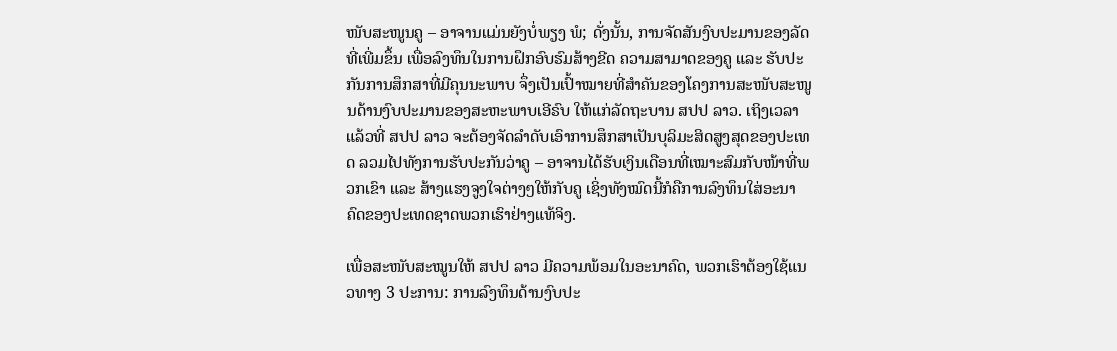ໜັບສະໜູນຄູ – ອາຈານແມ່ນຍັງບໍ່ພຽງ ພໍ; ດັ່ງນັ້ນ, ການຈັດສັນງົບປະມານຂອງລັດທີ່ເພີ່ມຂຶ້ນ ເພື່ອລົງທຶນໃນການຝຶກອົບຮົມສ້າງຂີດ ຄວາມສາມາດຂອງຄູ ແລະ ຮັບປະກັນການສຶກສາທີ່ມີຄຸນນະພາບ ຈຶ່ງເປັນເປົ້າໝາຍທີ່ສຳຄັນຂອງໂຄງການສະໜັບສະໜູນດ້ານງົບປະມານຂອງສະຫະພາບເອີຣົບ ໃຫ້ແກ່ລັດຖະບານ ສປປ ລາວ. ເຖິງເວລາແລ້ວທີ່ ສປປ ລາວ ຈະຕ້ອງຈັດລໍາດັບເອົາການສຶກສາເປັນບຸລິມະສິດສູງສຸດຂອງປະເທດ ລວມໄປທັງການຮັບປະກັນວ່າຄູ – ອາຈານໄດ້ຮັບເງິນເດືອນທີ່ເໝາະສົມກັບໜ້າທີ່ພວກເຂົາ ແລະ ສ້າງແຮງຈູງໃຈຕ່າງໆໃຫ້ກັບຄູ ເຊິ່ງທັງໝົດນີ້ກໍຄືການລົງທຶນໃສ່ອະນາຄົດຂອງປະເທດຊາດພວກເຮົາຢ່າງແທ້ຈິງ.

ເພື່ອສະໜັບສະໝູນໃຫ້ ສປປ ລາວ ມີຄວາມພ້ອມໃນອະນາຄົດ, ພວກເຮົາຕ້ອງໃຊ້ແນວທາງ 3 ປະການ: ການລົງທຶນດ້ານງົບປະ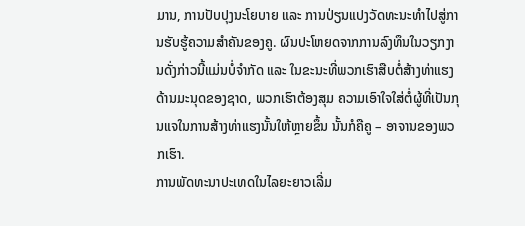ມານ, ການປັບປຸງນະໂຍບາຍ ແລະ ການປ່ຽນແປງວັດທະນະທຳໄປສູ່ການຮັບຮູ້ຄວາມສຳຄັນຂອງຄູ. ຜົນປະໂຫຍດຈາກການລົງທຶນໃນວຽກງານດັ່ງກ່າວນີ້ແມ່ນບໍ່ຈຳກັດ ແລະ ໃນຂະນະທີ່ພວກເຮົາສືບຕໍ່ສ້າງທ່າແຮງດ້ານມະນຸດຂອງຊາດ, ພວກເຮົາຕ້ອງສຸມ ຄວາມເອົາໃຈໃສ່ຕໍ່ຜູ້ທີ່ເປັນກຸນແຈໃນການສ້າງທ່າແຮງນັ້ນໃຫ້ຫຼາຍຂຶ້ນ ນັ້ນກໍຄືຄູ – ອາຈານຂອງພວກເຮົາ.
ການພັດທະນາປະເທດໃນໄລຍະຍາວເລີ່ມ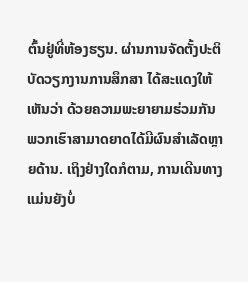ຕົ້ນຢູ່ທີ່ຫ້ອງຮຽນ. ຜ່ານການຈັດຕັ້ງປະຕິບັດວຽກງານການສຶກສາ ໄດ້ສະແດງໃຫ້ເຫັນວ່າ ດ້ວຍຄວາມພະຍາຍາມຮ່ວມກັນ ພວກເຮົາສາມາດຍາດໄດ້ມີຜົນສຳເລັດຫຼາຍດ້ານ. ເຖິງຢ່າງໃດກໍຕາມ, ການເດີນທາງແມ່ນຍັງບໍ່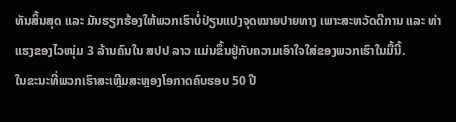ທັນສິ້ນສຸດ ແລະ ມັນຮຽກຮ້ອງໃຫ້ພວກເຮົາບໍ່ປ່ຽນແປງຈຸດໝາຍປາຍທາງ ເພາະສະຫວັດດີການ ແລະ ທ່າແຮງຂອງໄວໜຸ່ມ 3 ລ້ານຄົນໃນ ສປປ ລາວ ແມ່ນຂຶ້ນຢູ່ກັບຄວາມເອົາໃຈໃສ່ຂອງພວກເຮົາໃນມື້ນີ້.
ໃນຂະນະທີ່ພວກເຮົາສະເຫຼີມສະຫຼອງໂອກາດຄົບຮອບ 50 ປີ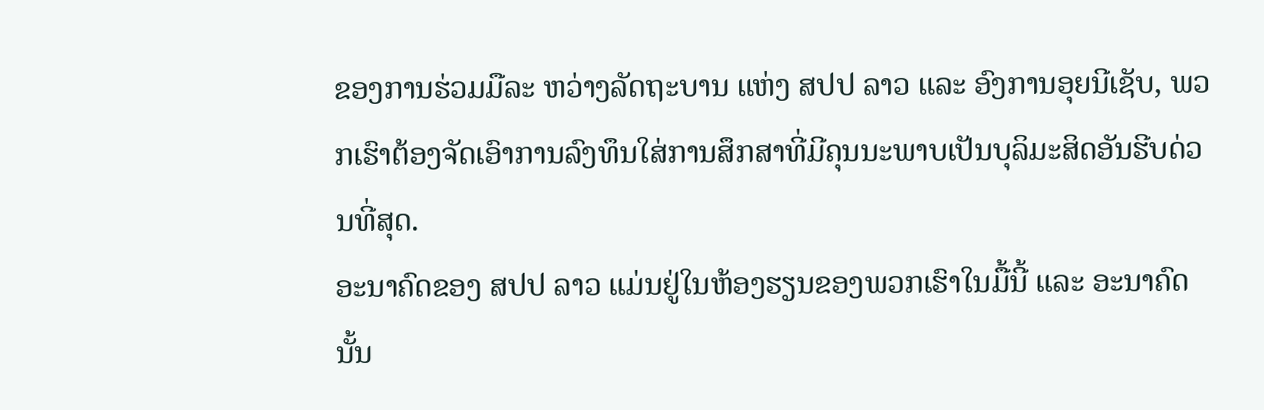ຂອງການຮ່ວມມືລະ ຫວ່າງລັດຖະບານ ແຫ່ງ ສປປ ລາວ ແລະ ອົງການອຸຍນີເຊັບ, ພວກເຮົາຕ້ອງຈັດເອົາການລົງທຶນໃສ່ການສຶກສາທີ່ມີຄຸນນະພາບເປັນບຸລິມະສິດອັນຮີບດ່ວນທີ່ສຸດ.
ອະນາຄົດຂອງ ສປປ ລາວ ແມ່ນຢູ່ໃນຫ້ອງຮຽນຂອງພວກເຮົາໃນມື້ນີ້ ແລະ ອະນາຄົດນັ້ນ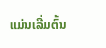ແມ່ນເລີ່ມຕົ້ນ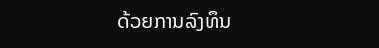ດ້ວຍການລົງທຶນ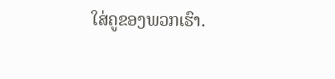ໃສ່ຄູຂອງພວກເຮົາ.